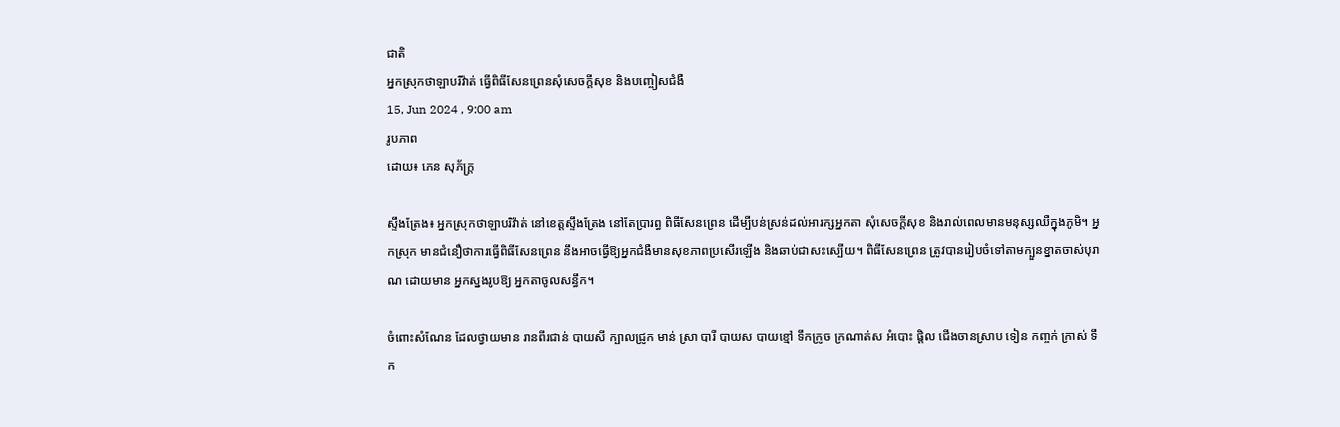ជាតិ
អ្នកស្រុកថាឡាបរិវ៉ាត់ ធ្វើពិធីសែនព្រេនសុំសេចក្តីសុខ និងបញ្ចៀសជំងឺ
15, Jun 2024 , 9:00 am
រូបភាព
ដោយ៖ ភេន សុភ័ក្រ្ត

ស្ទឹងត្រែង៖ អ្នកស្រុកថាឡាបរិវ៉ាត់ នៅខេត្តស្ទឹងត្រែង នៅតែប្រារព្ធ ពិធីសែនព្រេន ដើម្បីបន់ស្រន់ដល់អារក្សអ្នកតា សុំសេចក្តីសុខ និងរាល់ពេលមានមនុស្សឈឺក្នុងភូមិ។ អ្នកស្រុក មានជំនឿថាការធ្វើពិធីសែនព្រេន នឹងអាចធ្វើឱ្យអ្នកជំងឺមានសុខភាពប្រសើរឡើង និងឆាប់ជាសះស្បើយ។ ពិធីសែនព្រេន ត្រូវបានរៀបចំទៅតាមក្បួនខ្នាតចាស់បុរាណ ដោយមាន អ្នកស្នងរូបឱ្យ អ្នកតាចូលសន្ធឹក។

ចំពោះសំណែន ដែលថ្វាយមាន រានពីរជាន់ បាយសី ក្បាលជ្រូក មាន់ ស្រា បារី បាយស បាយខ្មៅ ទឹកក្រូច ក្រណាត់ស អំបោះ ផ្តិល ជើងចានស្រាប ទៀន កញ្ចក់ ក្រាស់ ទឹក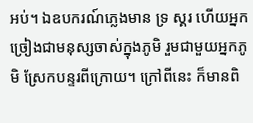អប់។ ឯឧបករណ៍ភ្លេងមាន ទ្រ ស្គរ ហើយអ្នកច្រៀងជាមនុស្សចាស់ក្នុងភូមិ រួមជាមួយអ្នកភូមិ ស្រែកបន្ទរពីក្រោយ។ ក្រៅពីនេះ ក៏មានពិ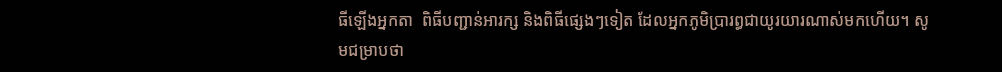ធីឡើងអ្នកតា  ពិធីបញ្ជាន់អារក្ស និងពិធីផ្សេងៗទៀត ដែលអ្នកភូមិប្រារព្ធជាយូរយារណាស់មកហើយ។ សូមជម្រាបថា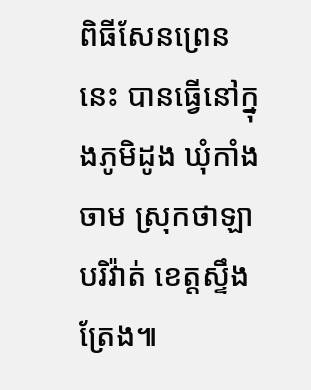ពិធីសែនព្រេននេះ បានធ្វើនៅក្នុងភូមិដូង ឃុំកាំងចាម ស្រុកថាឡាបរិវ៉ាត់ ខេត្តស្ទឹងត្រែង៕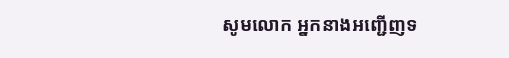សូមលោក អ្នកនាងអញ្ជើញទ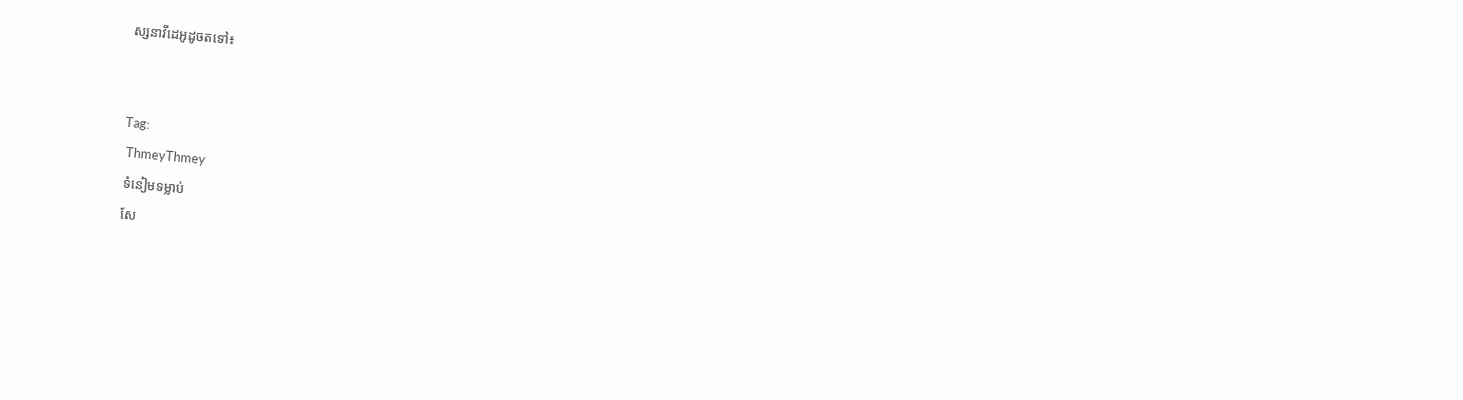ស្សនាវីដេអូដូចតទៅ៖


Tag:
 ThmeyThmey
 ទំនៀមទម្លាប់
 សែ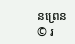នព្រេន
© រ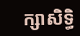ក្សាសិទ្ធិ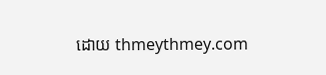ដោយ thmeythmey.com